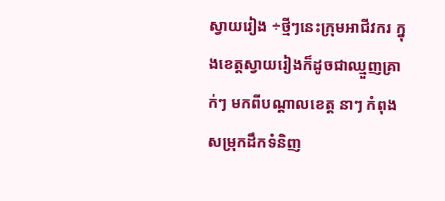ស្វាយរៀង ÷ថ្មីៗនេះក្រុមអាជីវករ ក្នុងខេត្តស្វាយរៀងក៏ដូចជាឈ្មួញគ្រាក់ៗ មកពីបណ្តាលខេត្ត នាៗ កំពុងសម្រុកដឹកទំនិញ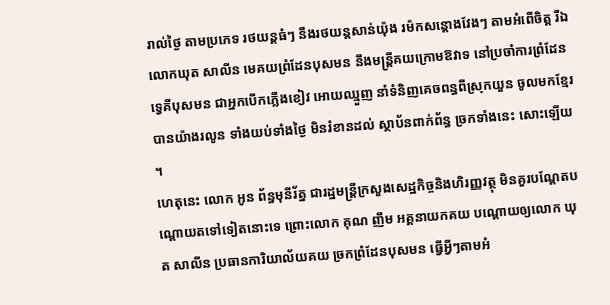រាល់ថ្ងៃ តាមប្រភេទ រថយន្តធំៗ នឹងរថយន្តសាន់យ៉ុង រម៉កសន្តោងវែងៗ តាមអំពើចិត្ត រីឯលោកឃុត សាលីន មេគយព្រំដែនបុសមន នឹងមន្ត្រីគយក្រោមឱវាទ នៅប្រចាំការព្រំដែនទ្វេគីបុសមន ជាអ្នកបើកភ្លើងខៀវ អោយឈ្មួញ នាំទំនិញគេចពន្ធពីស្រុកយួន ចូលមកខ្មែរបានយ៉ាងរលូន ទាំងយប់ទាំងថ្ងៃ មិនរំខានដល់ ស្ថាប័នពាក់ព័ន្ធ ច្រកទាំងនេះ សោះឡើយ ។
ហេតុនេះ លោក អូន ព័ន្ធមុនីរ័ត្ន ជារដ្ឋមន្ត្រីក្រសួងសេដ្ឋកិច្ចនិងហិរញ្ញវត្ថុ មិនគួរបណ្តែតបណ្តោយតទៅទៀតនោះទេ ព្រោះលោក គុណ ញឹម អគ្គនាយកគយ បណ្តោយឲ្យលោក ឃុត សាលីន ប្រធានការិយាល័យគយ ច្រកព្រំដែនបុសមន ធ្វើអ្វីៗតាមអំ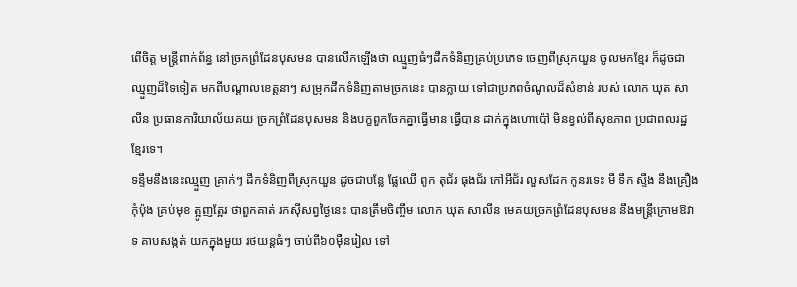ពើចិត្ត មន្ត្រីពាក់ព័ន្ធ នៅច្រកព្រំដែនបុសមន បានលេីកឡេីងថា ឈ្មួញធំៗដឹកទំនិញគ្រប់ប្រភេទ ចេញពីស្រុកយួន ចូលមកខ្មែរ ក៏ដូចជាឈ្មួញដ៏ទៃទៀត មកពីបណ្តាលខេត្តនាៗ សម្រុកដឹកទំនិញតាមច្រកនេះ បានក្លាយ ទៅជាប្រភពចំណូលដ៏សំខាន់ របស់ លោក ឃុត សាលីន ប្រធានការិយាល័យគយ ច្រកព្រំដែនបុសមន និងបក្ខពួកចែកគ្នាធ្វេីមាន ធ្វេីបាន ដាក់ក្នុងហោប៉ៅ មិនខ្វល់ពីសុខភាព ប្រជាពលរដ្ឋ ខ្មែរទេ។
ទន្ទឹមនឹងនេះឈ្មួញ គ្រាក់ៗ ដឹកទំនិញពីស្រុកយួន ដូចជាបន្លែ ផ្លែឈើ ពូក តុជ័រ ធុងជ័រ កៅអីជ័រ លួសដែក កូនរទេះ មី ទឹក ស្ទីង នឹងគ្រឿងកុំប៉ុង គ្រប់មុខ ត្អូញត្អែរ ថាពួកគាត់ រកស៊ីសព្វថ្ងៃនេះ បានត្រឹមចិញ្ចឹម លោក ឃុត សាលីន មេគយច្រកព្រំដែនបុសមន នឹងមន្ត្រីក្រោមឱវាទ គាបសង្កត់ យកក្នុងមួយ រថយន្តធំៗ ចាប់ពី៦០ម៉ឺនរៀល ទៅ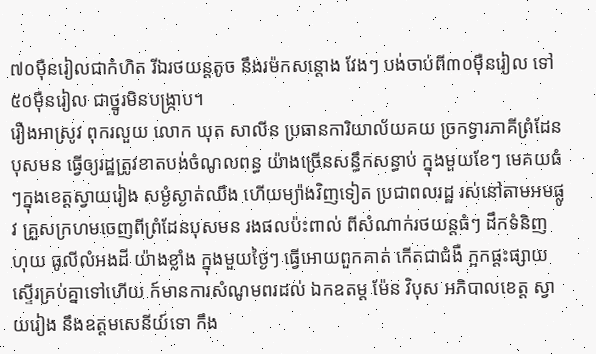៧០ម៉ឺនរៀលជាកំហិត រីឯរថយន្តតូច នឹងរម៉កសន្តោង វែងៗ បង់ចាប់ពី៣០ម៉ឺនរៀល ទៅ៥០ម៉ឺនរៀល ជាថ្នូរមិនបង្ក្រាប។
រឿងអាស្រូវ ពុករលួយ លោក ឃុត សាលីន ប្រធានការិយាល័យគយ ច្រកទ្វារភាគីព្រំដែនបុសមន ធ្វើឲ្យរដ្ឋត្រូវខាតបង់ចំណូលពន្ធ យ៉ាងច្រើនសន្ធឹកសន្ធាប់ ក្នុងមួយខែៗ មេគយធំៗក្នុងខេត្តស្វាយរៀង សម្ងំស្ងាត់ឈឹង ហេីយម្យ៉ាងវិញទៀត ប្រជាពលរដ្ឋ រស់នៅតាមអមផ្លូវ គ្រួសក្រហមចេញពីព្រំដែនបុសមន រងផលប៉ះពាល់ ពីសំណាក់រថយន្តធំៗ ដឹកទំនិញ ហុយ ធូលីលំអងដី យ៉ាងខ្លាំង ក្នុងមួយថ្ងៃៗ ធ្វេីអោយពួកគាត់ កើតជាជំងឺ ក្អកផ្ដះផ្សាយ ស្ទើរគ្រប់គ្នាទៅហេីយ ក៍មានការសំណូមពរដល់ ឯកឧតម្ត ម៉ែន វិបុស អភិបាលខេត្ត ស្វាយរៀង នឹងឧត្តមសេនីយ៍ទោ កឹង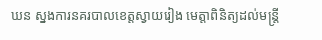ឃន ស្នងការនគរបាលខេត្តស្វាយរៀង មេត្តាពិនិត្យដល់មន្ត្រី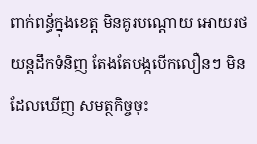ពាក់ពន្ធ័ក្នុងខេត្ត មិនគូរបណ្តោយ អោយរថយន្តដឹកទំនិញ តែងតែបង្កបើកលឿនៗ មិនដែលឃើញ សមត្ថកិច្ចចុះ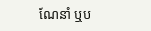ណែនាំ ឬប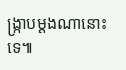ង្ក្រាបម្តងណានោះទេ៕